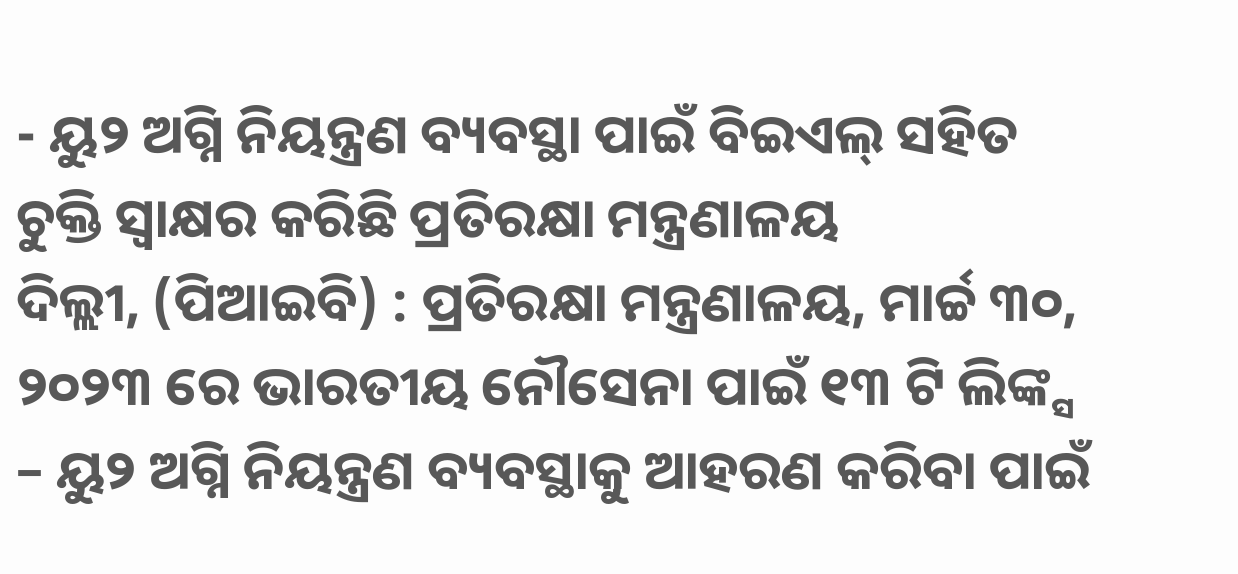- ୟୁ୨ ଅଗ୍ନି ନିୟନ୍ତ୍ରଣ ବ୍ୟବସ୍ଥା ପାଇଁ ବିଇଏଲ୍ ସହିତ ଚୁକ୍ତି ସ୍ୱାକ୍ଷର କରିଛି ପ୍ରତିରକ୍ଷା ମନ୍ତ୍ରଣାଳୟ
ଦିଲ୍ଲୀ, (ପିଆଇବି) : ପ୍ରତିରକ୍ଷା ମନ୍ତ୍ରଣାଳୟ, ମାର୍ଚ୍ଚ ୩୦, ୨୦୨୩ ରେ ଭାରତୀୟ ନୌସେନା ପାଇଁ ୧୩ ଟି ଲିଙ୍କ୍ସ – ୟୁ୨ ଅଗ୍ନି ନିୟନ୍ତ୍ରଣ ବ୍ୟବସ୍ଥାକୁ ଆହରଣ କରିବା ପାଇଁ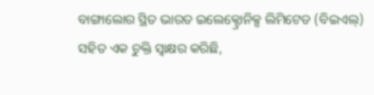ବାଙ୍ଗାଲୋର ସ୍ଥିତ ଭାରତ ଇଲେକ୍ଟ୍ରୋନିକ୍ସ ଲିମିଟେଡ (ବିଇଏଲ୍) ସହିତ ଏକ ଚୁକ୍ତି ସ୍ୱାକ୍ଷର କରିଛି,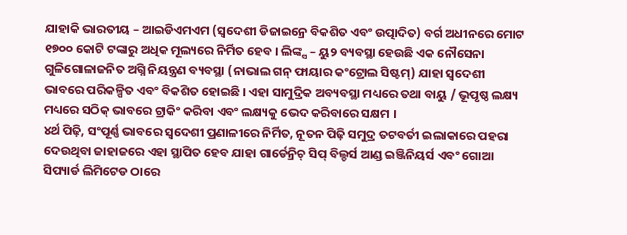ଯାହାକି ଭାରତୀୟ – ଆଇଡିଏମଏମ (ସ୍ୱଦେଶୀ ଡିଜାଇନ୍ରେ ବିକଶିତ ଏବଂ ଉତ୍ପାଦିତ) ବର୍ଗ ଅଧୀନରେ ମୋଟ ୧୭୦୦ କୋଟି ଟଙ୍କାରୁ ଅଧିକ ମୂଲ୍ୟରେ ନିର୍ମିତ ହେବ । ଲିଙ୍କ୍ସ – ୟୁ୨ ବ୍ୟବସ୍ଥା ହେଉଛି ଏକ ନୌସେନା ଗୁଳିଗୋଳାଜନିତ ଅଗ୍ନି ନିୟନ୍ତ୍ରଣ ବ୍ୟବସ୍ଥା (ନାଭାଲ ଗନ୍ ଫାୟାର କଂଟ୍ରୋଲ ସିଷ୍ଟମ୍) ଯାହା ସ୍ୱଦେଶୀ ଭାବରେ ପରିକଳ୍ପିତ ଏବଂ ବିକଶିତ ହୋଇଛି । ଏହା ସାମୁଦ୍ରିକ ଅବ୍ୟବସ୍ଥା ମଧ୍ୟରେ ତଥା ବାୟୁ / ଭୂପୃଷ୍ଠ ଲକ୍ଷ୍ୟ ମଧ୍ୟରେ ସଠିକ୍ ଭାବରେ ଟ୍ରାକିଂ କରିବା ଏବଂ ଲକ୍ଷ୍ୟକୁ ଭେଦ କରିବାରେ ସକ୍ଷମ ।
୪ର୍ଥ ପିଢ଼ି, ସଂପୂର୍ଣ୍ଣ ଭାବରେ ସ୍ୱଦେଶୀ ପ୍ରଣାଳୀରେ ନିର୍ମିତ, ନୂତନ ପିଢ଼ି ସମୁଦ୍ର ତଟବର୍ତୀ ଇଲାକାରେ ପହରା ଦେଉଥିବା ଜାହାଜରେ ଏହା ସ୍ଥାପିତ ହେବ ଯାହା ଗାର୍ଡେନ୍ରିଚ୍ ସିପ୍ ବିଲ୍ଡର୍ସ ଆଣ୍ଡ ଇଞ୍ଜିନିୟର୍ସ ଏବଂ ଗୋଆ ସିପ୍ୟାର୍ଡ ଲିମିଟେଡ ଠାରେ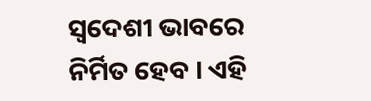ସ୍ୱଦେଶୀ ଭାବରେ ନିର୍ମିତ ହେବ । ଏହି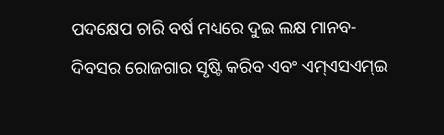ପଦକ୍ଷେପ ଚାରି ବର୍ଷ ମଧ୍ୟରେ ଦୁଇ ଲକ୍ଷ ମାନବ- ଦିବସର ରୋଜଗାର ସୃଷ୍ଟି କରିବ ଏବଂ ଏମ୍ଏସଏମ୍ଇ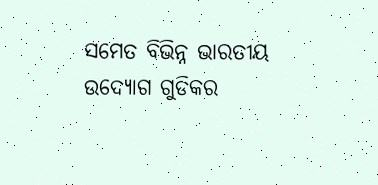ସମେତ ବିଭିନ୍ନ ଭାରତୀୟ ଉଦ୍ୟୋଗ ଗୁଡିକର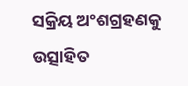ସକ୍ରିୟ ଅଂଶଗ୍ରହଣକୁ ଉତ୍ସାହିତ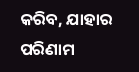କରିବ, ଯାହାର ପରିଣାମ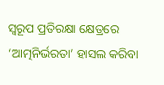ସ୍ୱରୂପ ପ୍ରତିରକ୍ଷା କ୍ଷେତ୍ରରେ ‘ଆତ୍ମନିର୍ଭରତା’ ହାସଲ କରିବା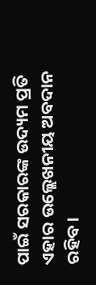ପାଇଁ ସରକାରଙ୍କ ଉଦ୍ୟମ ପ୍ରତି ଏହାର ଉଲ୍ଲେଖନୀୟ ଅବଦାନ ରହିବ ।